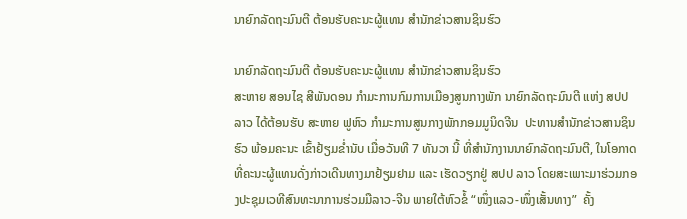ນາຍົກລັດຖະມົນຕີ ຕ້ອນຮັບຄະນະຜູ້ແທນ ສຳນັກຂ່າວສານຊິນຮົວ

ນາຍົກລັດຖະມົນຕີ ຕ້ອນຮັບຄະນະຜູ້ແທນ ສຳນັກຂ່າວສານຊິນຮົວ
ສະຫາຍ ສອນໄຊ ສີພັນດອນ ກຳມະການກົມການເມືອງສູນກາງພັກ ນາຍົກລັດຖະມົນຕີ ແຫ່ງ ສປປ ລາວ ໄດ້ຕ້ອນຮັບ ສະຫາຍ ຟູຫົວ ກຳມະການສູນກາງພັກກອມມູນິດຈີນ  ປະທານສຳນັກຂ່າວສານຊິນຮົວ ພ້ອມຄະນະ ເຂົ້າຢ້ຽມຂໍ່ານັບ ເມື່ອວັນທີ 7 ທັນວາ ນີ້ ທີ່ສຳນັກງານນາຍົກລັດຖະມົນຕີ, ໃນໂອກາດທີ່ຄະນະຜູ້ແທນດັ່ງກ່າວເດີນທາງມາຢ້ຽມຢາມ ແລະ ເຮັດວຽກຢູ່ ສປປ ລາວ ໂດຍສະເພາະມາຮ່ວມກອງປະຊຸມເວທີສົນທະນາການຮ່ວມມືລາວ-ຈີນ ພາຍໃຕ້ຫົວຂໍ້ “ໜຶ່ງແລວ-ໜຶ່ງເສັ້ນທາງ”  ຄັ້ງ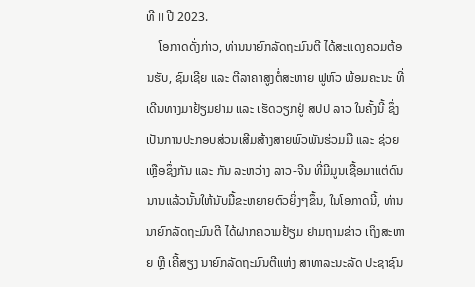ທີ II ປີ 2023.
    ໂອກາດດັ່ງກ່າວ, ທ່ານນາຍົກລັດຖະມົນຕີ ໄດ້ສະແດງຄວມຕ້ອນຮັບ, ຊົມເຊີຍ ແລະ ຕີລາຄາສູງຕໍ່ສະຫາຍ ຟູຫົວ ພ້ອມຄະນະ ທີ່ເດີນທາງມາຢ້ຽມຢາມ ແລະ ເຮັດວຽກຢູ່ ສປປ ລາວ ໃນຄັ້ງນີ້ ຊຶ່ງເປັນການປະກອບສ່ວນເສີມສ້າງສາຍພົວພັນຮ່ວມມື ແລະ ຊ່ວຍເຫຼືອຊຶ່ງກັນ ແລະ ກັນ ລະຫວ່າງ ລາວ-ຈີນ ທີ່ມີມູນເຊື້ອມາແຕ່ດົນນານແລ້ວນັ້ນໃຫ້ນັບມື້ຂະຫຍາຍຕົວຍິ່ງໆຂຶ້ນ, ໃນໂອກາດນີ້, ທ່ານນາຍົກລັດຖະມົນຕີ ໄດ້ຝາກຄວາມຢ້ຽມ ຢາມຖາມຂ່າວ ເຖິງສະຫາຍ ຫຼີ ເຄີ້ສຽງ ນາຍົກລັດຖະມົນຕີແຫ່ງ ສາທາລະນະລັດ ປະຊາຊົນ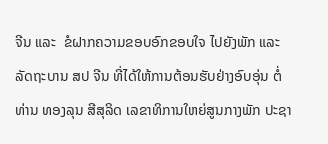ຈີນ ແລະ  ຂໍຝາກຄວາມຂອບອົກຂອບໃຈ ໄປຍັງພັກ ແລະ ລັດຖະບານ ສປ ຈີນ ທີ່ໄດ້ໃຫ້ການຕ້ອນຮັບຢ່າງອົບອຸ່ນ ຕໍ່ທ່ານ ທອງລຸນ ສີສຸລິດ ເລຂາທິການໃຫຍ່ສູນກາງພັກ ປະຊາ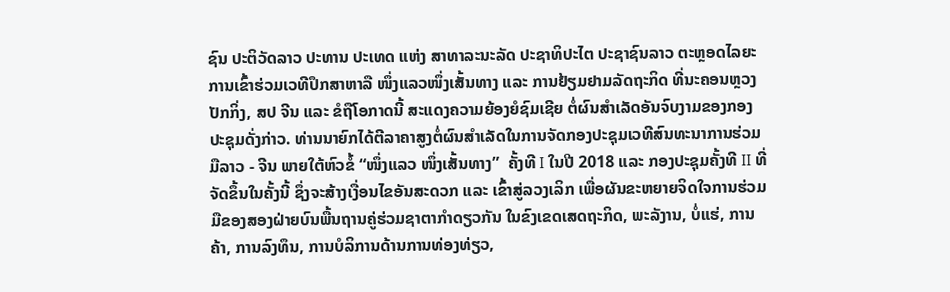ຊົນ ປະຕິວັດລາວ ປະທານ ປະເທດ ແຫ່ງ ສາທາລະນະລັດ ປະຊາທິປະໄຕ ປະຊາຊົນລາວ ຕະຫຼອດໄລຍະການເຂົ້າຮ່ວມເວທີປຶກສາຫາລື ໜຶ່ງແລວໜຶ່ງເສັ້ນທາງ ແລະ ການຢ້ຽມຢາມລັດຖະກິດ ທີ່ນະຄອນຫຼວງປັກກິ່ງ, ສປ ຈີນ ແລະ ຂໍຖືໂອກາດນີ້ ສະແດງຄວາມຍ້ອງຍໍຊົມເຊີຍ ຕໍ່ຜົນສຳເລັດອັນຈົບງາມຂອງກອງປະຊຸມດັ່ງກ່າວ. ທ່ານນາຍົກໄດ້ຕີລາຄາສູງຕໍ່ຜົນສຳເລັດໃນການຈັດກອງປະຊຸມເວທີສົນທະນາການຮ່ວມມືລາວ - ຈີນ ພາຍໃຕ້ຫົວຂໍ້ “ໜຶ່ງແລວ ໜຶ່ງເສັ້ນທາງ”  ຄັ້ງທີ I ໃນປີ 2018 ແລະ ກອງປະຊຸມຄັ້ງທີ II ທີ່ຈັດຂຶ້ນໃນຄັ້ງນີ້ ຊຶ່ງຈະສ້າງເງື່ອນໄຂອັນສະດວກ ແລະ ເຂົ້າສູ່ລວງເລິກ ເພື່ອຜັນຂະຫຍາຍຈິດໃຈການຮ່ວມມືຂອງສອງຝ່າຍບົນພື້ນຖານຄູ່ຮ່ວມຊາຕາກໍາດຽວກັນ ໃນຂົງເຂດເສດຖະກິດ, ພະລັງານ, ບໍ່ແຮ່, ການຄ້າ, ການລົງທຶນ, ການບໍລິການດ້ານການທ່ອງທ່ຽວ,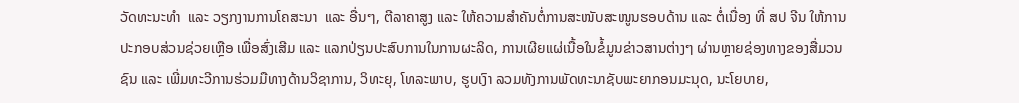ວັດທະນະທໍາ  ແລະ ວຽກງານການໂຄສະນາ  ແລະ ອື່ນໆ, ຕີລາຄາສູງ ແລະ ໃຫ້ຄວາມສຳຄັນຕໍ່ການສະໜັບສະໜູນຮອບດ້ານ ແລະ ຕໍ່ເນື່ອງ ທີ່ ສປ ຈີນ ໃຫ້ການປະກອບສ່ວນຊ່ວຍເຫຼືອ ເພື່ອສົ່ງເສີມ ແລະ ແລກປ່ຽນປະສົບການໃນການຜະລິດ, ການເຜີຍແຜ່ເນື້ອໃນຂໍ້ມູນຂ່າວສານຕ່າງໆ ຜ່ານຫຼາຍຊ່ອງທາງຂອງສື່ມວນຊົນ ແລະ ເພີ່ມທະວີການຮ່ວມມືທາງດ້ານວິຊາການ, ວິທະຍຸ, ໂທລະພາບ, ຮູບເງົາ ລວມທັງການພັດທະນາຊັບພະຍາກອນມະນຸດ, ນະໂຍບາຍ,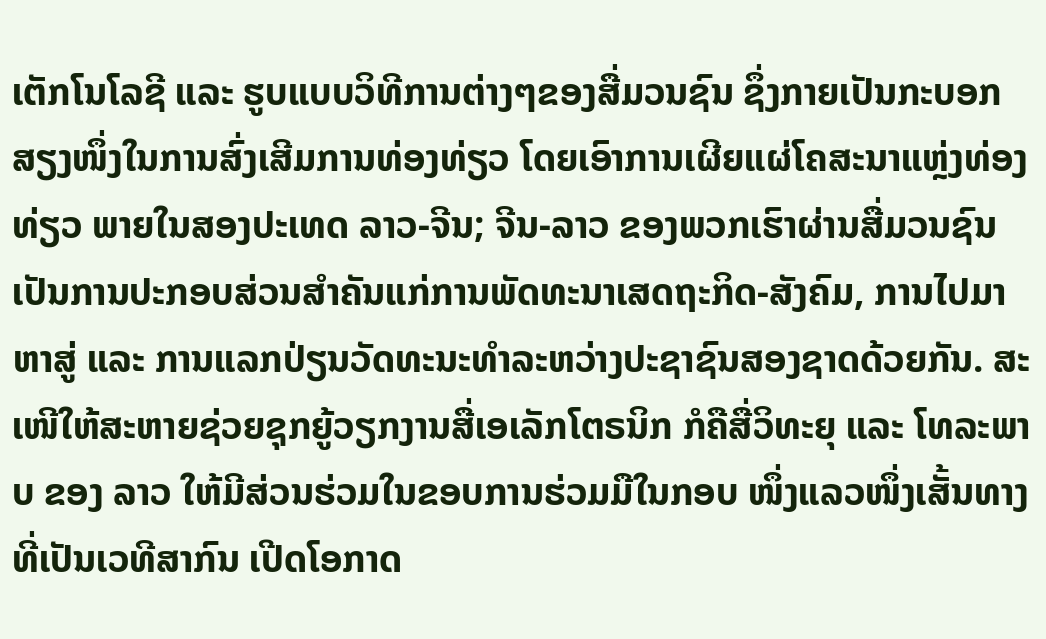ເຕັກໂນໂລຊີ ແລະ ຮູບແບບວິທີການຕ່າງໆຂອງສື່ມວນຊົນ ຊຶ່ງກາຍເປັນກະບອກສຽງໜຶ່ງໃນການສົ່ງເສີມການທ່ອງທ່ຽວ ໂດຍເອົາການເຜີຍແຜ່ໂຄສະນາແຫຼ່ງທ່ອງທ່ຽວ ພາຍໃນສອງປະເທດ ລາວ-ຈີນ; ຈີນ-ລາວ ຂອງພວກເຮົາຜ່ານສື່ມວນຊົນເປັນການປະກອບສ່ວນສຳຄັນແກ່ການພັດທະນາເສດຖະກິດ-ສັງຄົມ, ການໄປມາຫາສູ່ ແລະ ການແລກປ່ຽນວັດທະນະທຳລະຫວ່າງປະຊາຊົນສອງຊາດດ້ວຍກັນ. ສະເໜີໃຫ້ສະຫາຍຊ່ວຍຊຸກຍູ້ວຽກງານສື່ເອເລັກໂຕຣນິກ ກໍຄືສື່ວິທະຍຸ ແລະ ໂທລະພາບ ຂອງ ລາວ ໃຫ້ມີສ່ວນຮ່ວມໃນຂອບການຮ່ວມມືໃນກອບ ໜຶ່ງແລວໜຶ່ງເສັ້ນທາງ  ທີ່ເປັນເວທີສາກົນ ເປີດໂອກາດ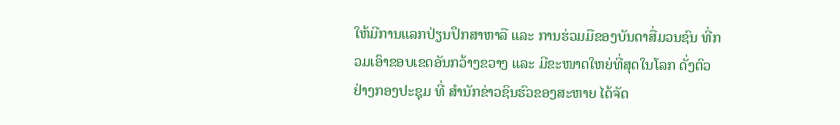ໃຫ້ມີການແລກປ່ຽນປຶກສາຫາລື ແລະ ການຮ່ວມມືຂອງບັນດາສື່ມວນຊົນ ທີ່ກວມເອົາຂອບເຂດອັນກວ້າງຂວາງ ແລະ ມີຂະໜາດໃຫຍ່ທີ່ສຸດໃນໂລກ ດັ່ງຕົວຢ່າງກອງປະຊຸມ ທີ່ ສຳນັກຂ່າວຊິນຮົວຂອງສະຫາຍ ໄດ້ຈັດ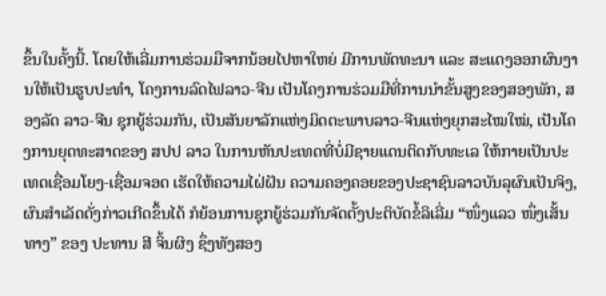ຂຶ້ນໃນຄັ້ງນີ້. ໂດຍໃຫ້ເລີ່ມການຮ່ວມມືຈາກນ້ອຍໄປຫາໃຫຍ່ ມີການພັດທະນາ ແລະ ສະແດງອອກຜົນງານໃຫ້ເປັນຮູບປະທໍາ, ໂຄງການລົດໄຟລາວ-ຈີນ ເປັນໂຄງການຮ່ວມມືທີ່ການນຳຂັ້ນສູງຂອງສອງພັກ, ສອງລັດ ລາວ-ຈີນ ຊຸກຍູ້ຮ່ວມກັນ, ເປັນສັນຍາລັກແຫ່ງມິດຕະພາບລາວ-ຈີນແຫ່ງຍຸກສະໄໝໃໝ່, ເປັນໂຄງການຍຸດທະສາດຂອງ ສປປ ລາວ ໃນການຫັນປະເທດທີ່ບໍ່ມີຊາຍແດນຕິດກັບທະເລ ໃຫ້ກາຍເປັນປະເທດເຊື່ອມໂຍງ-ເຊື່ອມຈອດ ເຮັດໃຫ້ຄວາມໄຝ່ຝັນ ຄວາມຄອງຄອຍຂອງປະຊາຊົນລາວບັນລຸຜົນເປັນຈິງ, ຜົນສຳເລັດດັ່ງກ່າວເກີດຂຶ້ນໄດ້ ກໍຍ້ອນການຊຸກຍູ້ຮ່ວມກັນຈັດຕັ້ງປະຕິບັດຂໍ້ລິເລີ່ມ “ໜຶ່ງແລວ ໜຶ່ງເສັ້ນທາງ” ຂອງ ປະທານ ສີ ຈິ້ນຜິງ ຊຶ່ງທັງສອງ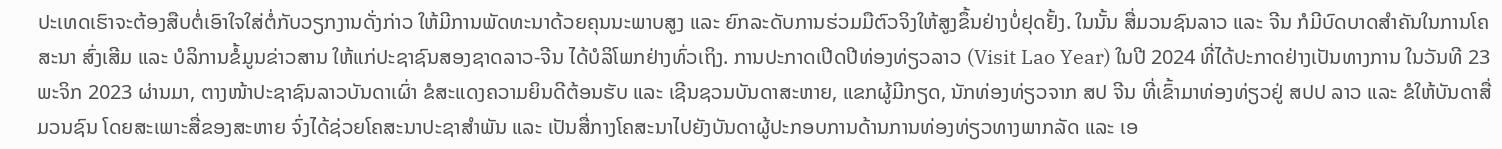ປະເທດເຮົາຈະຕ້ອງສືບຕໍ່ເອົາໃຈໃສ່ຕໍ່ກັບວຽກງານດັ່ງກ່າວ ໃຫ້ມີການພັດທະນາດ້ວຍຄຸນນະພາບສູງ ແລະ ຍົກລະດັບການຮ່ວມມືຕົວຈິງໃຫ້ສູງຂຶ້ນຢ່າງບໍ່ຢຸດຢັ້ງ. ໃນນັ້ນ ສື່ມວນຊົນລາວ ແລະ ຈີນ ກໍມີບົດບາດສໍາຄັນໃນການໂຄສະນາ ສົ່ງເສີມ ແລະ ບໍລິການຂໍ້ມູນຂ່າວສານ ໃຫ້ແກ່ປະຊາຊົນສອງຊາດລາວ-ຈີນ ໄດ້ບໍລິໂພກຢ່າງທົ່ວເຖິງ. ການປະກາດເປີດປີທ່ອງທ່ຽວລາວ (Visit Lao Year) ໃນປີ 2024 ທີ່ໄດ້ປະກາດຢ່າງເປັນທາງການ ໃນວັນທີ 23 ພະຈິກ 2023 ຜ່ານມາ, ຕາງໜ້າປະຊາຊົນລາວບັນດາເຜົ່າ ຂໍສະແດງຄວາມຍິນດີຕ້ອນຮັບ ແລະ ເຊີນຊວນບັນດາສະຫາຍ, ແຂກຜູ້ມີກຽດ, ນັກທ່ອງທ່ຽວຈາກ ສປ ຈີນ ທີ່ເຂົ້າມາທ່ອງທ່ຽວຢູ່ ສປປ ລາວ ແລະ ຂໍໃຫ້ບັນດາສື່ມວນຊົນ ໂດຍສະເພາະສື່ຂອງສະຫາຍ ຈົ່ງໄດ້ຊ່ວຍໂຄສະນາປະຊາສໍາພັນ ແລະ ເປັນສື່ກາງໂຄສະນາໄປຍັງບັນດາຜູ້ປະກອບການດ້ານການທ່ອງທ່ຽວທາງພາກລັດ ແລະ ເອ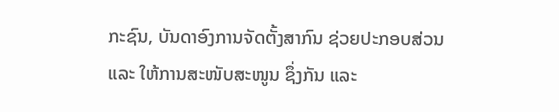ກະຊົນ, ບັນດາອົງການຈັດຕັ້ງສາກົນ ຊ່ວຍປະກອບສ່ວນ ແລະ ໃຫ້ການສະໜັບສະໜູນ ຊຶ່ງກັນ ແລະ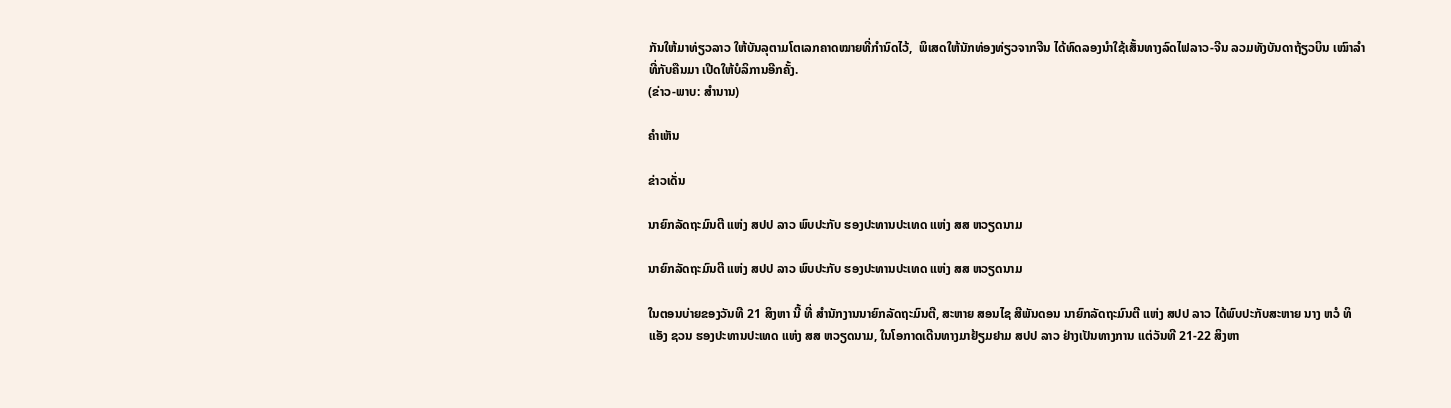ກັນໃຫ້ມາທ່ຽວລາວ ໃຫ້ບັນລຸຕາມໂຕເລກຄາດໝາຍທີ່ກຳນົດໄວ້,  ພິເສດໃຫ້ນັກທ່ອງທ່ຽວຈາກຈີນ ໄດ້ທົດລອງນໍາໃຊ້ເສັ້ນທາງລົດໄຟລາວ-ຈີນ ລວມທັງບັນດາຖ້ຽວບິນ ເໝົາລຳທີ່ກັບຄືນມາ ເປີດໃຫ້ບໍລິການອີກຄັ້ງ.
(ຂ່າວ-ພາບ: ສຳນານ)

ຄໍາເຫັນ

ຂ່າວເດັ່ນ

ນາຍົກລັດຖະມົນຕີ ແຫ່ງ ສປປ ລາວ ພົບປະກັບ ຮອງປະທານປະເທດ ແຫ່ງ ສສ ຫວຽດນາມ

ນາຍົກລັດຖະມົນຕີ ແຫ່ງ ສປປ ລາວ ພົບປະກັບ ຮອງປະທານປະເທດ ແຫ່ງ ສສ ຫວຽດນາມ

ໃນຕອນບ່າຍຂອງວັນທີ 21 ສິງຫາ ນີ້ ທີ່ ສໍານັກງານນາຍົກລັດຖະມົນຕີ, ສະຫາຍ ສອນໄຊ ສີພັນດອນ ນາຍົກລັດຖະມົນຕີ ແຫ່ງ ສປປ ລາວ ໄດ້ພົບປະກັບສະຫາຍ ນາງ ຫວໍ ທິ ແອັງ ຊວນ ຮອງປະທານປະເທດ ແຫ່ງ ສສ ຫວຽດນາມ, ໃນໂອກາດເດີນທາງມາຢ້ຽມຢາມ ສປປ ລາວ ຢ່າງເປັນທາງການ ແຕ່ວັນທີ 21-22 ສິງຫາ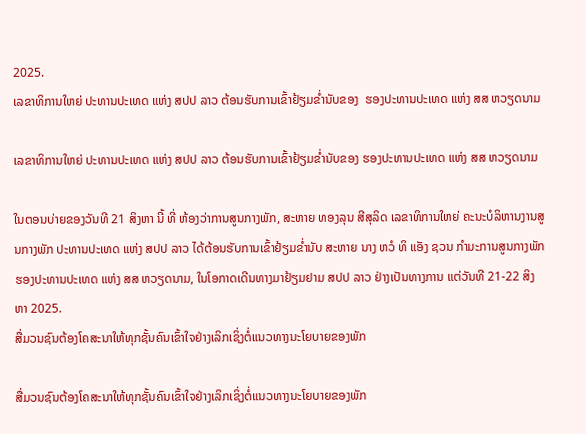2025.
ເລຂາທິການໃຫຍ່ ປະທານປະເທດ ແຫ່ງ ສປປ ລາວ ຕ້ອນຮັບການເຂົ້າຢ້ຽມຂໍ່ານັບຂອງ  ຮອງປະທານປະເທດ ແຫ່ງ ສສ ຫວຽດນາມ

ເລຂາທິການໃຫຍ່ ປະທານປະເທດ ແຫ່ງ ສປປ ລາວ ຕ້ອນຮັບການເຂົ້າຢ້ຽມຂໍ່ານັບຂອງ ຮອງປະທານປະເທດ ແຫ່ງ ສສ ຫວຽດນາມ

ໃນຕອນບ່າຍຂອງວັນທີ 21 ສິງຫາ ນີ້ ທີ່ ຫ້ອງວ່າການສູນກາງພັກ, ສະຫາຍ ທອງລຸນ ສີສຸລິດ ເລຂາທິການໃຫຍ່ ຄະນະບໍລິຫານງານສູນກາງພັກ ປະທານປະເທດ ແຫ່ງ ສປປ ລາວ ໄດ້ຕ້ອນຮັບການເຂົ້າຢ້ຽມຂໍ່ານັບ ສະຫາຍ ນາງ ຫວໍ ທິ ແອັງ ຊວນ ກຳມະການສູນກາງພັກ ຮອງປະທານປະເທດ ແຫ່ງ ສສ ຫວຽດນາມ, ໃນໂອກາດເດີນທາງມາຢ້ຽມຢາມ ສປປ ລາວ ຢ່າງເປັນທາງການ ແຕ່ວັນທີ 21-22 ສິງຫາ 2025.
ສື່ມວນຊົນຕ້ອງໂຄສະນາໃຫ້ທຸກຊັ້ນຄົນເຂົ້າໃຈຢ່າງເລິກເຊິ່ງຕໍ່ແນວທາງນະໂຍບາຍຂອງພັກ

ສື່ມວນຊົນຕ້ອງໂຄສະນາໃຫ້ທຸກຊັ້ນຄົນເຂົ້າໃຈຢ່າງເລິກເຊິ່ງຕໍ່ແນວທາງນະໂຍບາຍຂອງພັກ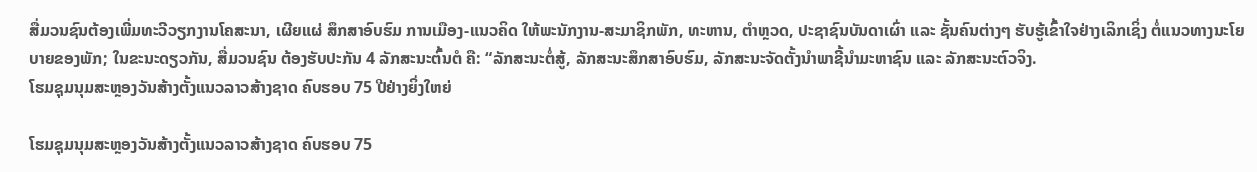ສື່ມວນຊົນຕ້ອງເພີ່ມທະວີວຽກງານໂຄສະນາ, ເຜີຍແຜ່ ສຶກສາອົບຮົມ ການເມືອງ-ແນວຄິດ ໃຫ້ພະນັກງານ-ສະມາຊິກພັກ, ທະຫານ, ຕໍາຫຼວດ, ປະຊາຊົນບັນດາເຜົ່າ ແລະ ຊັ້ນຄົນຕ່າງໆ ຮັບຮູ້ເຂົ້າໃຈຢ່າງເລິກເຊິ່ງ ຕໍ່ແນວທາງນະໂຍບາຍຂອງພັກ; ໃນຂະນະດຽວກັນ, ສື່ມວນຊົນ ຕ້ອງຮັບປະກັນ 4 ລັກສະນະຕົ້ນຕໍ ຄື: “ລັກສະນະຕໍ່ສູ້, ລັກສະນະສຶກສາອົບຮົມ, ລັກສະນະຈັດຕັ້ງນໍາພາຊີ້ນຳມະຫາຊົນ ແລະ ລັກສະນະຕົວຈິງ.
ໂຮມຊຸມນຸມສະຫຼອງວັນສ້າງຕັ້ງແນວລາວສ້າງຊາດ ຄົບຮອບ 75 ປີຢ່າງຍິ່ງໃຫຍ່

ໂຮມຊຸມນຸມສະຫຼອງວັນສ້າງຕັ້ງແນວລາວສ້າງຊາດ ຄົບຮອບ 75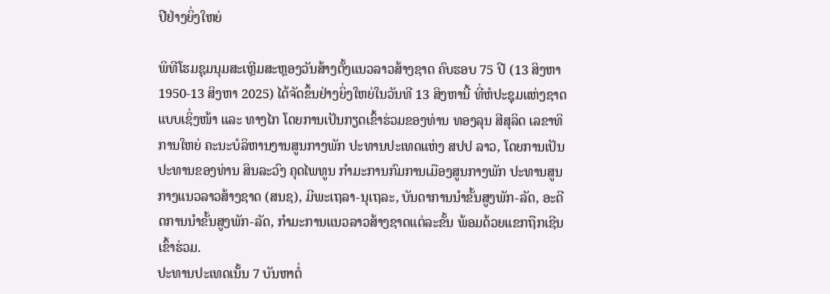ປີຢ່າງຍິ່ງໃຫຍ່

ພິທີໂຮມຊຸມນຸມສະເຫຼີມສະຫຼອງວັນສ້າງຕັ້ງແນວລາວສ້າງຊາດ ຄົບຮອບ 75 ປີ (13 ສິງຫາ 1950-13 ສິງຫາ 2025) ໄດ້ຈັດຂຶ້ນຢ່າງຍິ່ງໃຫຍ່ໃນວັນທີ 13 ສິງຫານີ້ ທີ່ຫໍປະຊຸມແຫ່ງຊາດແບບເຊິ່ງໜ້າ ແລະ ທາງໄກ ໂດຍການເປັນກຽດເຂົ້າຮ່ວມຂອງທ່ານ ທອງລຸນ ສີສຸລິດ ເລຂາທິການໃຫຍ່ ຄະນະບໍລິຫານງານສູນກາງພັກ ປະທານປະເທດແຫ່ງ ສປປ ລາວ, ໂດຍການເປັນປະທານຂອງທ່ານ ສິນລະວົງ ຄຸດໄພທູນ ກໍາມະການກົມການເມືອງສູນກາງພັກ ປະທານສູນກາງແນວລາວສ້າງຊາດ (ສນຊ), ມີພະເຖລາ-ນຸເຖລະ, ບັນດາການນໍາຂັ້ນສູງພັກ-ລັດ, ອະດີດການນໍາຂັ້ນສູງພັກ-ລັດ, ກໍາມະການແນວລາວສ້າງຊາດແຕ່ລະຂັ້ນ ພ້ອມດ້ວຍແຂກຖືກເຊີນເຂົ້າຮ່ວມ.
ປະທານປະເທດເນັ້ນ 7 ບັນຫາຕໍ່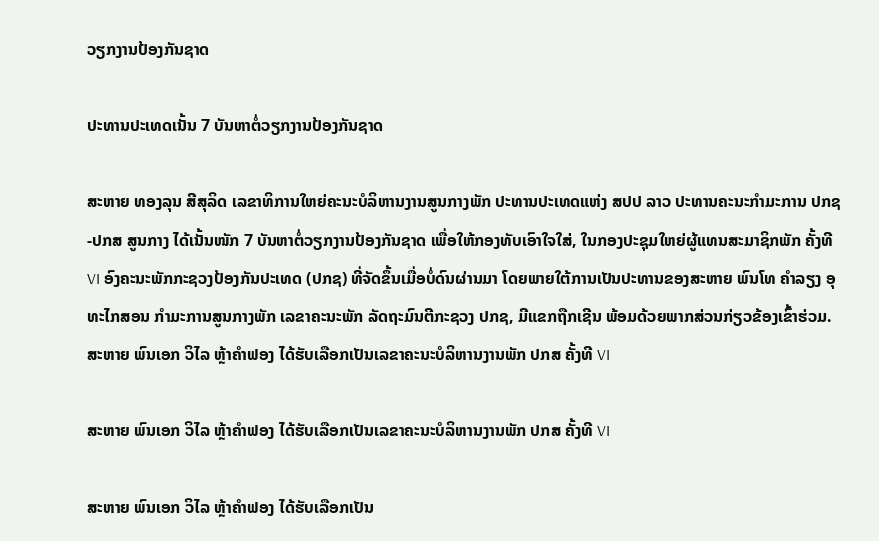ວຽກງານປ້ອງກັນຊາດ

ປະທານປະເທດເນັ້ນ 7 ບັນຫາຕໍ່ວຽກງານປ້ອງກັນຊາດ

ສະຫາຍ ທອງລຸນ ສີສຸລິດ ເລຂາທິການໃຫຍ່ຄະນະບໍລິຫານງານສູນກາງພັກ ປະທານປະເທດແຫ່ງ ສປປ ລາວ ປະທານຄະນະກຳມະການ ປກຊ-ປກສ ສູນກາງ ໄດ້ເນັ້ນໜັກ 7 ບັນຫາຕໍ່ວຽກງານປ້ອງກັນຊາດ ເພື່ອໃຫ້ກອງທັບເອົາໃຈໃສ່, ໃນກອງປະຊຸມໃຫຍ່ຜູ້ແທນສະມາຊິກພັກ ຄັ້ງທີ VI ອົງຄະນະພັກກະຊວງປ້ອງກັນປະເທດ (ປກຊ) ທີ່ຈັດຂຶ້ນເມື່ອບໍ່ດົນຜ່ານມາ ໂດຍພາຍໃຕ້ການເປັນປະທານຂອງສະຫາຍ ພົນໂທ ຄໍາລຽງ ອຸທະໄກສອນ ກໍາມະການສູນກາງພັກ ເລຂາຄະນະພັກ ລັດຖະມົນຕີກະຊວງ ປກຊ, ມີແຂກຖືກເຊີນ ພ້ອມດ້ວຍພາກສ່ວນກ່ຽວຂ້ອງເຂົ້າຮ່ວມ.
ສະຫາຍ ພົນເອກ ວິໄລ ຫຼ້າຄໍາຟອງ ໄດ້ຮັບເລືອກເປັນເລຂາຄະນະບໍລິຫານງານພັກ ປກສ ຄັ້ງທີ VI

ສະຫາຍ ພົນເອກ ວິໄລ ຫຼ້າຄໍາຟອງ ໄດ້ຮັບເລືອກເປັນເລຂາຄະນະບໍລິຫານງານພັກ ປກສ ຄັ້ງທີ VI

ສະຫາຍ ພົນເອກ ວິໄລ ຫຼ້າຄໍາຟອງ ໄດ້ຮັບເລືອກເປັນ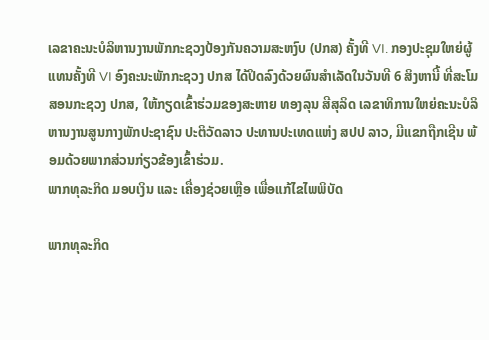ເລຂາຄະນະບໍລິຫານງານພັກກະຊວງປ້ອງກັນຄວາມສະຫງົບ (ປກສ) ຄັ້ງທີ VI. ກອງປະຊຸມໃຫຍ່ຜູ້ແທນຄັ້ງທີ VI ອົງຄະນະພັກກະຊວງ ປກສ ໄດ້ປິດລົງດ້ວຍຜົນສຳເລັດໃນວັນທີ 6 ສິງຫານີ້ ທີ່ສະໂມສອນກະຊວງ ປກສ, ໃຫ້ກຽດເຂົ້າຮ່ວມຂອງສະຫາຍ ທອງລຸນ ສີສຸລິດ ເລຂາທິການໃຫຍ່ຄະນະບໍລິຫານງານສູນກາງພັກປະຊາຊົນ ປະຕິວັດລາວ ປະທານປະເທດແຫ່ງ ສປປ ລາວ, ມີແຂກຖືກເຊີນ ພ້ອມດ້ວຍພາກສ່ວນກ່ຽວຂ້ອງເຂົ້າຮ່ວມ.
ພາກທຸລະກິດ ມອບເງິນ ແລະ ເຄື່ອງຊ່ວຍເຫຼືອ ເພື່ອແກ້ໄຂໄພພິບັດ

ພາກທຸລະກິດ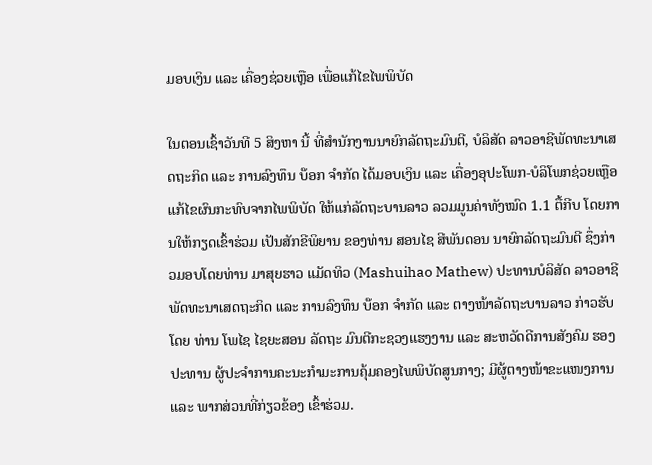ມອບເງິນ ແລະ ເຄື່ອງຊ່ວຍເຫຼືອ ເພື່ອແກ້ໄຂໄພພິບັດ

ໃນຕອນເຊົ້າວັນທີ 5 ສິງຫາ ນີ້ ທີ່ສຳນັກງານນາຍົກລັດຖະມົນຕີ, ບໍລິສັດ ລາວອາຊີພັດທະນາເສດຖະກິດ ແລະ ການລົງທຶນ ບ໊ອກ ຈຳກັດ ໄດ້ມອບເງິນ ແລະ ເຄື່ອງອຸປະໂພກ-ບໍລິໂພກຊ່ວຍເຫຼືອແກ້ໄຂຜົນກະທົບຈາກໄພພິບັດ ໃຫ້ແກ່ລັດຖະບານລາວ ລວມມູນຄ່າທັງໝົດ 1.1 ຕື້ກີບ ໂດຍການໃຫ້ກຽດເຂົ້າຮ່ວມ ເປັນສັກຂີພິຍານ ຂອງທ່ານ ສອນໄຊ ສີພັນດອນ ນາຍົກລັດຖະມົນຕີ ຊຶ່ງກ່າວມອບໂດຍທ່ານ ມາສຸຍຮາວ ແມັດທິວ (Mashuihao Mathew) ປະທານບໍລິສັດ ລາວອາຊີພັດທະນາເສດຖະກິດ ແລະ ການລົງທຶນ ບ໊ອກ ຈຳກັດ ແລະ ຕາງໜ້າລັດຖະບານລາວ ກ່າວຮັບໂດຍ ທ່ານ ໂພໄຊ ໄຊຍະສອນ ລັດຖະ ມົນຕີກະຊວງແຮງງານ ແລະ ສະຫວັດດີການສັງຄົມ ຮອງປະທານ ຜູ້ປະຈຳການຄະນະກຳມະການຄຸ້ມຄອງໄພພິບັດສູນກາງ; ມີຜູ້ຕາງໜ້າຂະແໜງການ ແລະ ພາກສ່ວນທີ່ກ່ຽວຂ້ອງ ເຂົ້າຮ່ວມ.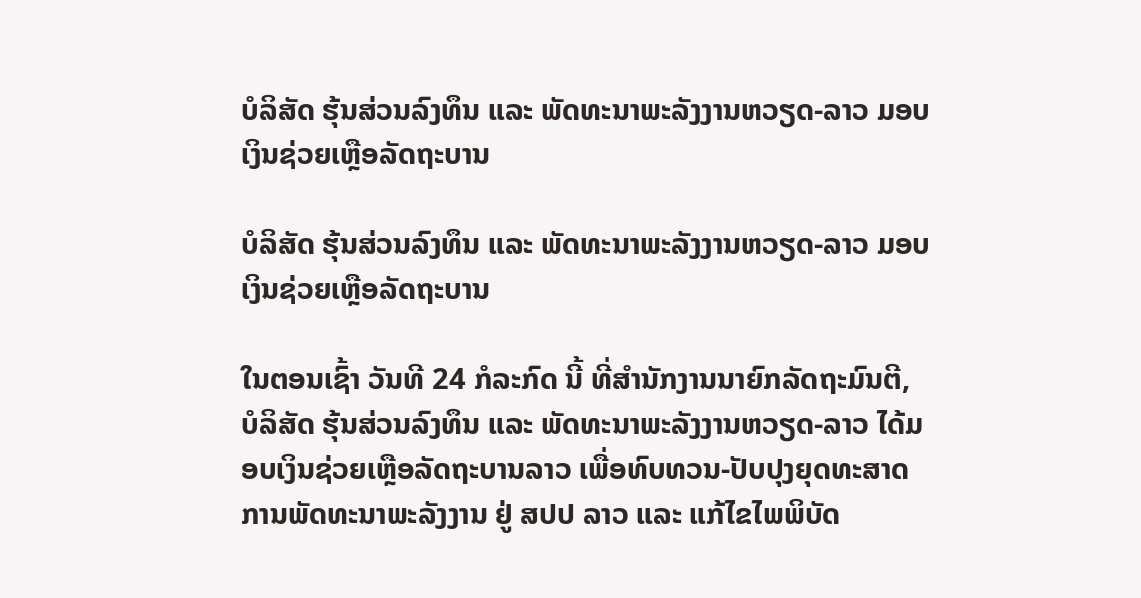ບໍລິສັດ ຮຸ້ນສ່ວນລົງທຶນ ແລະ ພັດທະນາພະລັງງານຫວຽດ-ລາວ ມອບເງິນຊ່ວຍເຫຼືອລັດຖະບານ

ບໍລິສັດ ຮຸ້ນສ່ວນລົງທຶນ ແລະ ພັດທະນາພະລັງງານຫວຽດ-ລາວ ມອບເງິນຊ່ວຍເຫຼືອລັດຖະບານ

ໃນຕອນເຊົ້າ ວັນທີ 24 ກໍລະກົດ ນີ້ ທີ່ສໍານັກງານນາຍົກລັດຖະມົນຕີ, ບໍລິສັດ ຮຸ້ນສ່ວນລົງທຶນ ແລະ ພັດທະນາພະລັງງານຫວຽດ-ລາວ ໄດ້ມອບເງິນຊ່ວຍເຫຼືອລັດຖະບານລາວ ເພື່ອທົບທວນ-ປັບປຸງຍຸດທະສາດການພັດທະນາພະລັງງານ ຢູ່ ສປປ ລາວ ແລະ ແກ້ໄຂໄພພິບັດ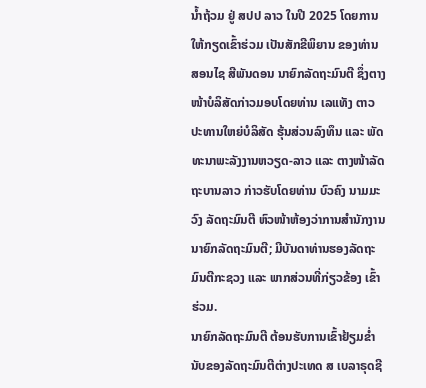ນໍ້າຖ້ວມ ຢູ່ ສປປ ລາວ ໃນປີ 2025 ໂດຍການໃຫ້ກຽດເຂົ້າຮ່ວມ ເປັນສັກຂີພິຍານ ຂອງທ່ານ ສອນໄຊ ສີພັນດອນ ນາຍົກລັດຖະມົນຕີ ຊຶ່ງຕາງໜ້າບໍລິສັດກ່າວມອບໂດຍທ່ານ ເລແທັງ ຕາວ ປະທານໃຫຍ່ບໍລິສັດ ຮຸ້ນສ່ວນລົງທຶນ ແລະ ພັດທະນາພະລັງງານຫວຽດ-ລາວ ແລະ ຕາງໜ້າລັດຖະບານລາວ ກ່າວຮັບໂດຍທ່ານ ບົວຄົງ ນາມມະວົງ ລັດຖະມົນຕີ ຫົວໜ້າຫ້ອງວ່າການສຳນັກງານນາຍົກລັດຖະມົນຕີ; ມີບັນດາທ່ານຮອງລັດຖະມົນຕີກະຊວງ ແລະ ພາກສ່ວນທີ່ກ່ຽວຂ້ອງ ເຂົ້າຮ່ວມ.
ນາຍົກລັດຖະມົນຕີ ຕ້ອນຮັບການເຂົ້າຢ້ຽມຂໍ່ານັບຂອງລັດຖະມົນຕີຕ່າງປະເທດ ສ ເບລາຣຸດຊີ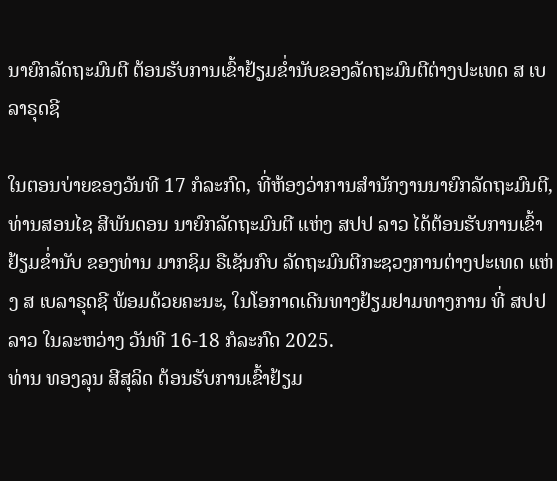ນາຍົກລັດຖະມົນຕີ ຕ້ອນຮັບການເຂົ້າຢ້ຽມຂໍ່ານັບຂອງລັດຖະມົນຕີຕ່າງປະເທດ ສ ເບລາຣຸດຊີ

ໃນຕອນບ່າຍຂອງວັນທີ 17 ກໍລະກົດ, ທີ່ຫ້ອງວ່າການສຳນັກງານນາຍົກລັດຖະມົນຕີ, ທ່ານສອນໄຊ ສີພັນດອນ ນາຍົກລັດຖະມົນຕີ ແຫ່ງ ສປປ ລາວ ໄດ້ຕ້ອນຮັບການເຂົ້າຢ້ຽມຂໍ່ານັບ ຂອງທ່ານ ມາກຊິມ ຣືເຊັນກົບ ລັດຖະມົນຕີກະຊວງການຕ່າງປະເທດ ແຫ່ງ ສ ເບລາຣຸດຊີ ພ້ອມດ້ວຍຄະນະ, ໃນໂອກາດເດີນທາງຢ້ຽມຢາມທາງການ ທີ່ ສປປ ລາວ ໃນລະຫວ່າງ ວັນທີ 16-18 ກໍລະກົດ 2025.
ທ່ານ ທອງລຸນ ສີສຸລິດ ຕ້ອນຮັບການເຂົ້າຢ້ຽມ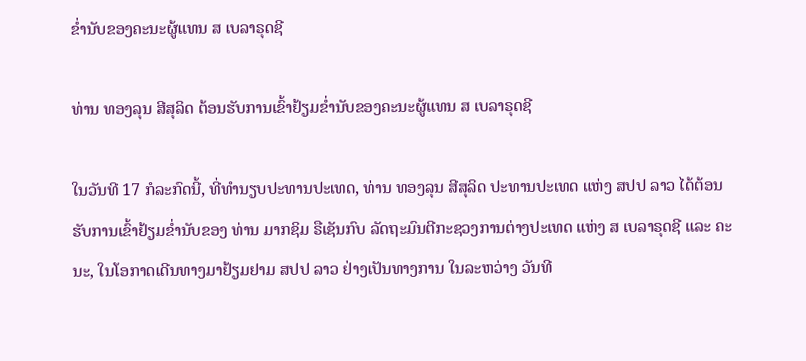ຂໍ່ານັບຂອງຄະນະຜູ້ແທນ ສ ເບລາຣຸດຊີ

ທ່ານ ທອງລຸນ ສີສຸລິດ ຕ້ອນຮັບການເຂົ້າຢ້ຽມຂໍ່ານັບຂອງຄະນະຜູ້ແທນ ສ ເບລາຣຸດຊີ

ໃນວັນທີ 17 ກໍລະກົດນີ້, ທີ່ທໍານຽບປະທານປະເທດ, ທ່ານ ທອງລຸນ ສີສຸລິດ ປະທານປະເທດ ແຫ່ງ ສປປ ລາວ ໄດ້ຕ້ອນຮັບການເຂົ້າຢ້ຽມຂໍ່ານັບຂອງ ທ່ານ ມາກຊິມ ຣືເຊັນກົບ ລັດຖະມົນຕີກະຊວງການຕ່າງປະເທດ ແຫ່ງ ສ ເບລາຣຸດຊີ ແລະ ຄະນະ, ໃນໂອກາດເດີນທາງມາຢ້ຽມຢາມ ສປປ ລາວ ຢ່າງເປັນທາງການ ໃນລະຫວ່າງ ວັນທີ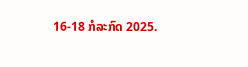16-18 ກໍລະກົດ 2025.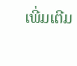ເພີ່ມເຕີມ